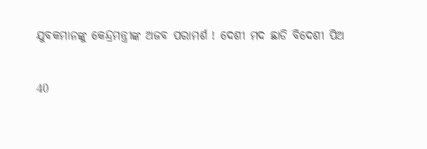ଯୁବକମାନଙ୍କୁ କେନ୍ଦ୍ରମନ୍ତ୍ରୀଙ୍କ ଅଜବ ପରାମର୍ଶ ! ଦେଶୀ ମଦ ଛାଡି ବିଦେଶୀ ପିଅ

40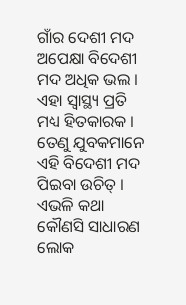ଗାଁର ଦେଶୀ ମଦ ଅପେକ୍ଷା ବିଦେଶୀ ମଦ ଅଧିକ ଭଲ । ଏହା ସ୍ୱାସ୍ଥ୍ୟ ପ୍ରତି ମଧ୍ୟ ହିତକାରକ । ତେଣୁ ଯୁବକମାନେ ଏହି ବିଦେଶୀ ମଦ ପିଇବା ଉଚିତ୍ । ଏଭଳି କଥା କୌଣସି ସାଧାରଣ ଲୋକ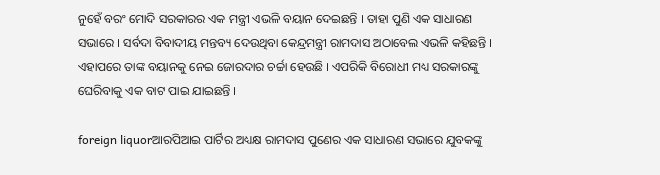ନୁହେଁ ବରଂ ମୋଦି ସରକାରର ଏକ ମନ୍ତ୍ରୀ ଏଭଳି ବୟାନ ଦେଇଛନ୍ତି । ତାହା ପୁଣି ଏକ ସାଧାରଣ ସଭାରେ । ସର୍ବଦା ବିବାଦୀୟ ମନ୍ତବ୍ୟ ଦେଉଥିବା କେନ୍ଦ୍ରମନ୍ତ୍ରୀ ରାମଦାସ ଅଠାବେଲ ଏଭଳି କହିଛନ୍ତି । ଏହାପରେ ତାଙ୍କ ବୟାନକୁ ନେଇ ଜୋରଦାର ଚର୍ଚ୍ଚା ହେଉଛି । ଏପରିକି ବିରୋଧୀ ମଧ୍ୟ ସରକାରଙ୍କୁ ଘେରିବାକୁ ଏକ ବାଟ ପାଇ ଯାଇଛନ୍ତି ।

foreign liquorଆରପିଆଇ ପାର୍ଟିର ଅଧ୍ୟକ୍ଷ ରାମଦାସ ପୁଣେର ଏକ ସାଧାରଣ ସଭାରେ ଯୁବକଙ୍କୁ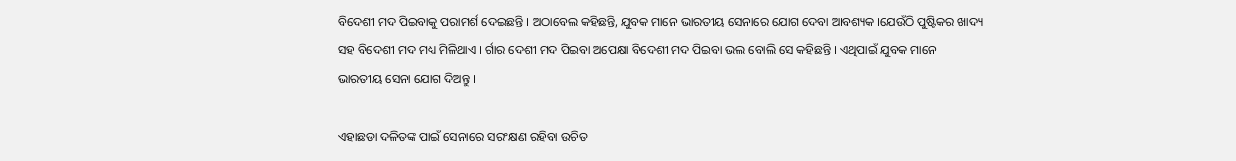ବିଦେଶୀ ମଦ ପିଇବାକୁ ପରାମର୍ଶ ଦେଇଛନ୍ତି । ଅଠାବେଲ କହିଛନ୍ତି, ଯୁବକ ମାନେ ଭାରତୀୟ ସେନାରେ ଯୋଗ ଦେବା ଆବଶ୍ୟକ ।ଯେଉଁଠି ପୁଷ୍ଟିକର ଖାଦ୍ୟ ସହ ବିଦେଶୀ ମଦ ମଧ୍ୟ ମିଳିଥାଏ । ର୍ଗାର ଦେଶୀ ମଦ ପିଇବା ଅପେକ୍ଷା ବିଦେଶୀ ମଦ ପିଇବା ଭଲ ବୋଲି ସେ କହିଛନ୍ତି । ଏଥିପାଇଁ ଯୁବକ ମାନେ ଭାରତୀୟ ସେନା ଯୋଗ ଦିଅନ୍ତୁ ।

ଏହାଛଡା ଦଳିତଙ୍କ ପାଇଁ ସେନାରେ ସରଂକ୍ଷଣ ରହିବା ଉଚିତ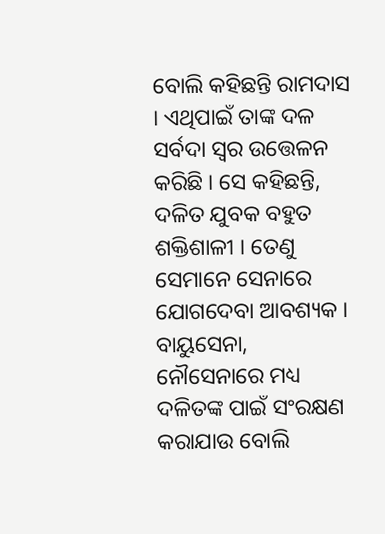ବୋଲି କହିଛନ୍ତି ରାମଦାସ । ଏଥିପାଇଁ ତାଙ୍କ ଦଳ ସର୍ବଦା ସ୍ୱର ଉତ୍ତେଳନ କରିଛି । ସେ କହିଛନ୍ତି, ଦଳିତ ଯୁବକ ବହୁତ ଶକ୍ତିଶାଳୀ । ତେଣୁ ସେମାନେ ସେନାରେ ଯୋଗଦେବା ଆବଶ୍ୟକ । ବାୟୁସେନା, ନୌସେନାରେ ମଧ୍ୟ ଦଳିତଙ୍କ ପାଇଁ ସଂରକ୍ଷଣ କରାଯାଉ ବୋଲି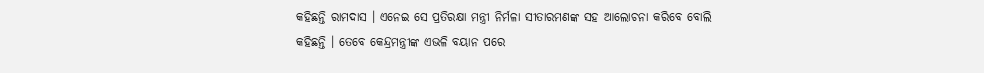କହିଛନ୍ତି ରାମଦାସ । ଏନେଇ ସେ ପ୍ରତିରକ୍ଷା ମନ୍ତ୍ରୀ ନିର୍ମଳା ସୀତାରମଣଙ୍କ ସହ ଆଲୋଚନା କରିବେ ବୋଲି କହିଛନ୍ତି । ତେବେ କେନ୍ଦ୍ରମନ୍ତ୍ରୀଙ୍କ ଏଭଳି ବୟାନ ପରେ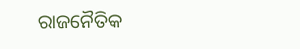ରାଜନୈତିକ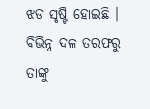ଝଡ ସୃଷ୍ଟି ହୋଇଛି । ବିଭିନ୍ନ ଦଳ ତରଫରୁ ତାଙ୍କୁ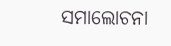ସମାଲୋଚନା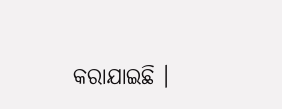କରାଯାଇଛି ।